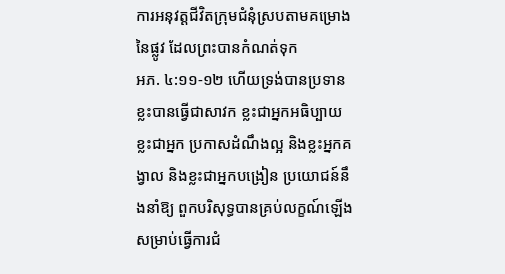ការអនុវត្តជីវិតក្រុមជំនុំស្របតាមគម្រោងនៃផ្លូវ ដែលព្រះបានកំណត់ទុក
អភ. ៤:១១-១២ ហើយទ្រង់បានប្រទាន ខ្លះបានធ្វើជាសាវក ខ្លះជាអ្នកអធិប្បាយ ខ្លះជាអ្នក ប្រកាសដំណឹងល្អ និងខ្លះអ្នកគង្វាល និងខ្លះជាអ្នកបង្រៀន ប្រយោជន៍នឹងនាំឱ្យ ពួកបរិសុទ្ធបានគ្រប់លក្ខណ៍ឡើង សម្រាប់ធ្វើការជំ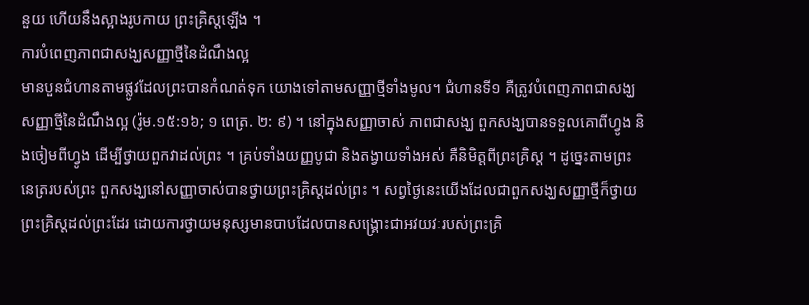នួយ ហើយនឹងស្អាងរូបកាយ ព្រះគ្រិស្តឡើង ។
ការបំពេញភាពជាសង្ឃសញ្ញាថ្មីនៃដំណឹងល្អ
មានបួនជំហានតាមផ្លូវដែលព្រះបានកំណត់ទុក យោងទៅតាមសញ្ញាថ្មីទាំងមូល។ ជំហានទី១ គឺត្រូវបំពេញភាពជាសង្ឃសញ្ញាថ្មីនៃដំណឹងល្អ (រ៉ូម.១៥:១៦; ១ ពេត្រ. ២: ៩) ។ នៅក្នុងសញ្ញាចាស់ ភាពជាសង្ឃ ពួកសង្ឃបានទទួលគោពីហ្វូង និងចៀមពីហ្វូង ដើម្បីថ្វាយពួកវាដល់ព្រះ ។ គ្រប់ទាំងយញ្ញបូជា និងតង្វាយទាំងអស់ គឺនិមិត្តពីព្រះគ្រិស្ត ។ ដូច្នេះតាមព្រះនេត្ររបស់ព្រះ ពួកសង្ឃនៅសញ្ញាចាស់បានថ្វាយព្រះគ្រិស្តដល់ព្រះ ។ សព្វថ្ងៃនេះយើងដែលជាពួកសង្ឃសញ្ញាថ្មីក៏ថ្វាយព្រះគ្រិស្តដល់ព្រះដែរ ដោយការថ្វាយមនុស្សមានបាបដែលបានសង្រ្គោះជាអវយវៈរបស់ព្រះគ្រិ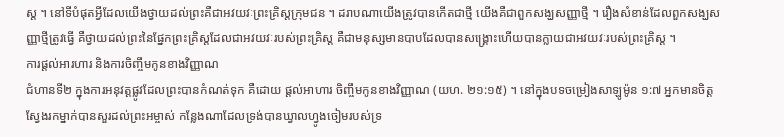ស្ត ។ នៅទីបំផុតអ្វីដែលយើងថ្វាយដល់ព្រះគឺជាអវយវៈព្រះគ្រិស្តក្រុមជន ។ ដរាបណាយើងត្រូវបានកើតជាថ្មី យើងគឺជាពួកសង្ឃសញ្ញាថ្មី ។ រឿងសំខាន់ដែលពួកសង្ឃសញ្ញាថ្មីត្រូវធ្វើ គឺថ្វាយដល់ព្រះនៃផ្នែកព្រះគ្រិស្តដែលជាអវយវៈរបស់ព្រះគ្រិស្ត គឺជាមនុស្សមានបាបដែលបានសង្រ្គោះហើយបានក្លាយជាអវយវៈរបស់ព្រះគ្រិស្ត ។
ការផ្តល់អារហារ និងការចិញ្ចឹមកូនខាងវិញ្ញាណ
ជំហានទី២ ក្នុងការអនុវត្តផ្លូវដែលព្រះបានកំណត់ទុក គឺដោយ ផ្តល់អាហារ ចិញ្ចឹមកូនខាងវិញ្ញាណ (យហ. ២១:១៥) ។ នៅក្នុងបទចម្រៀងសាឡូម៉ូន ១:៧ អ្នកមានចិត្តស្វែងរកម្នាក់បានសួរដល់ព្រះអម្ចាស់ កន្លែងណាដែលទ្រង់បានឃ្វាលហ្វូងចៀមរបស់ទ្រ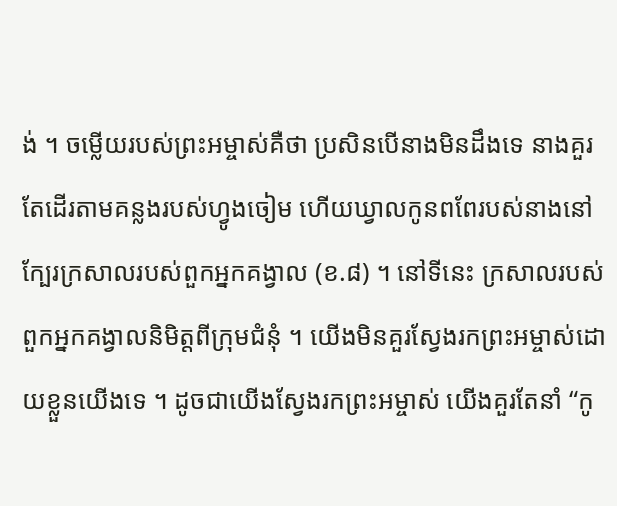ង់ ។ ចម្លើយរបស់ព្រះអម្ចាស់គឺថា ប្រសិនបើនាងមិនដឹងទេ នាងគួរតែដើរតាមគន្លងរបស់ហ្វូងចៀម ហើយឃ្វាលកូនពពែរបស់នាងនៅក្បែរក្រសាលរបស់ពួកអ្នកគង្វាល (ខ.៨) ។ នៅទីនេះ ក្រសាលរបស់ពួកអ្នកគង្វាលនិមិត្តពីក្រុមជំនុំ ។ យើងមិនគួរស្វែងរកព្រះអម្ចាស់ដោយខ្លួនយើងទេ ។ ដូចជាយើងស្វែងរកព្រះអម្ចាស់ យើងគួរតែនាំ “កូ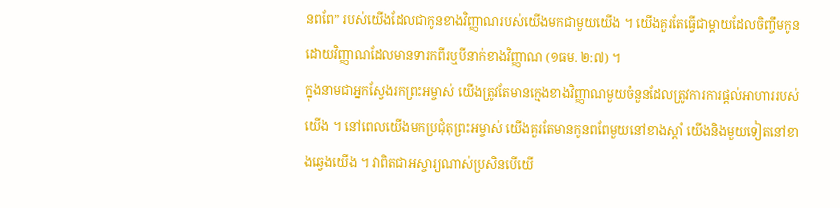នពពែ” របស់យើងដែលជាកូនខាងវិញ្ញាណរបស់យើងមកជាមួយយើង ។ យើងគួរតែធ្វើជាម្តាយដែលចិញ្ចឹមកូនដោយវិញ្ញាណដែលមានទារកពីរឬបីនាក់ខាងវិញ្ញាណ (១ធម. ២:៧) ។
ក្នុងនាមជាអ្នកស្វែងរកព្រះអម្ចាស់ យើងត្រូវតែមានក្មេងខាងវិញ្ញាណមួយចំនួនដែលត្រូវការការផ្តល់អាហាររបស់យើង ។ នៅពេលយើងមកប្រជុំតុព្រះអម្ចាស់ យើងគួរតែមានកូនពពែមួយនៅខាងស្តាំ យើងនិងមួយទៀតនៅខាងឆ្វេងយើង ។ វាពិតជាអស្ចារ្យណាស់ប្រសិនបើយើ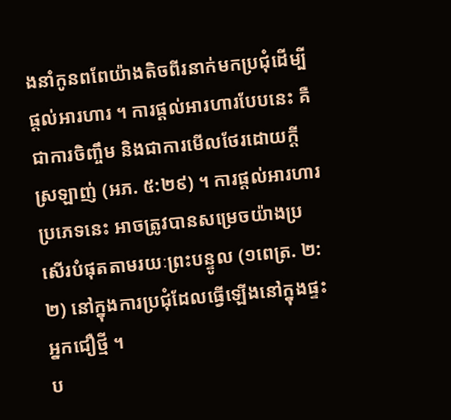ងនាំកូនពពែយ៉ាងតិចពីរនាក់មកប្រជុំដើម្បីផ្តល់អារហារ ។ ការផ្តល់អារហារបែបនេះ គឺជាការចិញ្ចឹម និងជាការមើលថែរដោយក្តីស្រឡាញ់ (អភ. ៥:២៩) ។ ការផ្តល់អារហារប្រភេទនេះ អាចត្រូវបានសម្រេចយ៉ាងប្រសើរបំផុតតាមរយៈព្រះបន្ទូល (១ពេត្រ. ២:២) នៅក្នុងការប្រជុំដែលធ្វើឡើងនៅក្នុងផ្ទះអ្នកជឿថ្មី ។
ប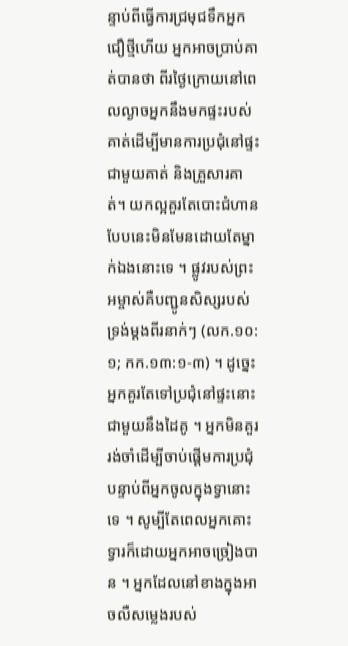ន្ទាប់ពីធ្វើការជ្រមុជទឹកអ្នកជឿថ្មីហើយ អ្នកអាចប្រាប់គាត់បានថា ពីរថ្ងៃក្រោយនៅពេលល្ងាចអ្នកនឹងមកផ្ទះរបស់គាត់ដើម្បីមានការប្រជុំនៅផ្ទះជាមួយគាត់ និងគ្រួសារគាត់។ យកល្អគួរតែបោះជំហានបែបនេះមិនមែនដោយតែម្នាក់ឯងនោះទេ ។ ផ្លូវរបស់ព្រះអម្ចាស់គឺបញ្ជូនសិស្សរបស់ទ្រង់ម្តងពីរនាក់ៗ (លក.១០:១; កក.១៣:១-៣) ។ ដូច្នេះអ្នកគួរតែទៅប្រជុំនៅផ្ទះនោះជាមួយនឹងដៃគូ ។ អ្នកមិនគួររង់ចាំដើម្បីចាប់ផ្តើមការប្រជុំ បន្ទាប់ពីអ្នកចូលក្នុងទ្វានោះទេ ។ សូម្បីតែពេលអ្នកគោះទ្វារក៏ដោយអ្នកអាចច្រៀងបាន ។ អ្នកដែលនៅខាងក្នុងអាចលឺសម្លេងរបស់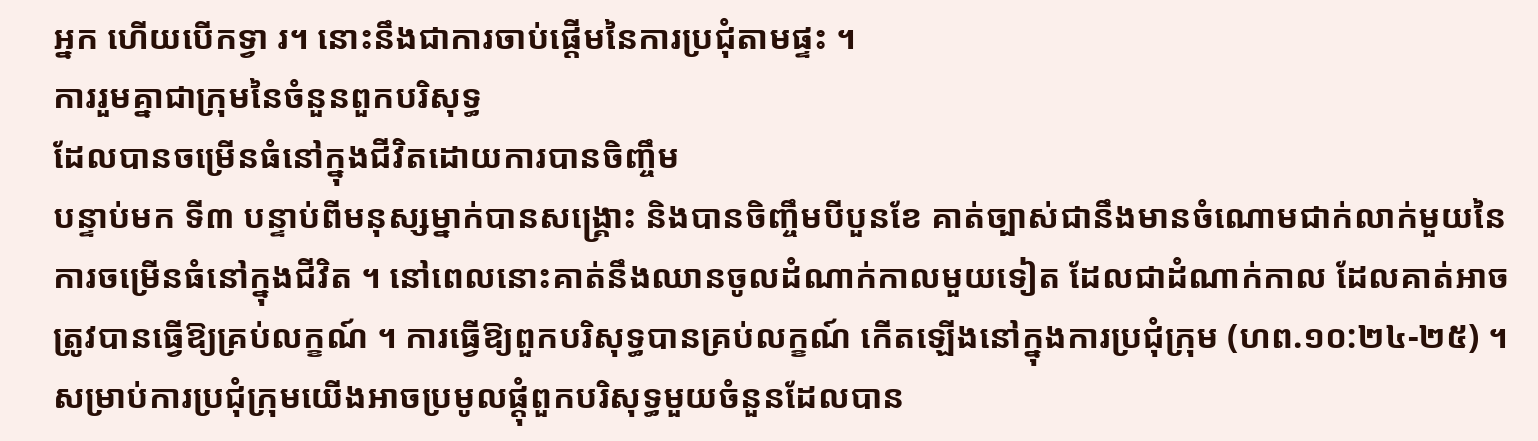អ្នក ហើយបើកទ្វា រ។ នោះនឹងជាការចាប់ផ្ដើមនៃការប្រជុំតាមផ្ទះ ។
ការរួមគ្នាជាក្រុមនៃចំនួនពួកបរិសុទ្ធ
ដែលបានចម្រើនធំនៅក្នុងជីវិតដោយការបានចិញ្ចឹម
បន្ទាប់មក ទី៣ បន្ទាប់ពីមនុស្សម្នាក់បានសង្រ្គោះ និងបានចិញ្ចឹមបីបួនខែ គាត់ច្បាស់ជានឹងមានចំណោមជាក់លាក់មួយនៃការចម្រើនធំនៅក្នុងជីវិត ។ នៅពេលនោះគាត់នឹងឈានចូលដំណាក់កាលមួយទៀត ដែលជាដំណាក់កាល ដែលគាត់អាចត្រូវបានធ្វើឱ្យគ្រប់លក្ខណ៍ ។ ការធ្វើឱ្យពួកបរិសុទ្ធបានគ្រប់លក្ខណ៍ កើតឡើងនៅក្នុងការប្រជុំក្រុម (ហព.១០:២៤-២៥) ។ សម្រាប់ការប្រជុំក្រុមយើងអាចប្រមូលផ្តុំពួកបរិសុទ្ធមួយចំនួនដែលបាន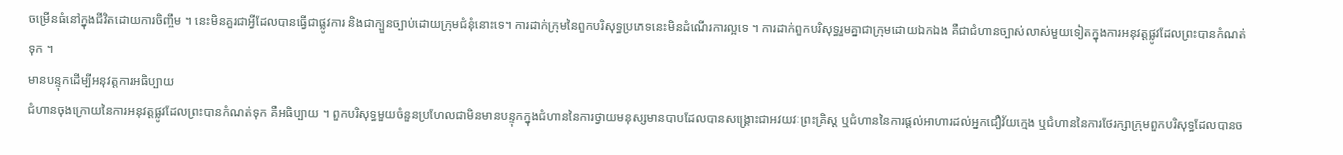ចម្រើនធំនៅក្នុងជីវិតដោយការចិញ្ចឹម ។ នេះមិនគួរជាអ្វីដែលបានធ្វើជាផ្លូវការ និងជាក្បួនច្បាប់ដោយក្រុមជំនុំនោះទេ។ ការដាក់ក្រុមនៃពួកបរិសុទ្ធប្រភេទនេះមិនដំណើរការល្អទេ ។ ការដាក់ពួកបរិសុទ្ធរួមគ្នាជាក្រុមដោយឯកឯង គឺជាជំហានច្បាស់លាស់មួយទៀតក្នុងការអនុវត្តផ្លូវដែលព្រះបានកំណត់ទុក ។
មានបន្ទុកដើម្បីអនុវត្តការអធិប្បាយ
ជំហានចុងក្រោយនៃការអនុវត្តផ្លូវដែលព្រះបានកំណត់ទុក គឺអធិប្បាយ ។ ពួកបរិសុទ្ធមួយចំនួនប្រហែលជាមិនមានបន្ទុកក្នុងជំហាននៃការថ្វាយមនុស្សមានបាបដែលបានសង្រ្គោះជាអវយវៈព្រះគ្រិស្ត ឬជំហាននៃការផ្តល់អាហារដល់អ្នកជឿវ័យក្មេង ឬជំហាននៃការថែរក្សាក្រុមពួកបរិសុទ្ធដែលបានច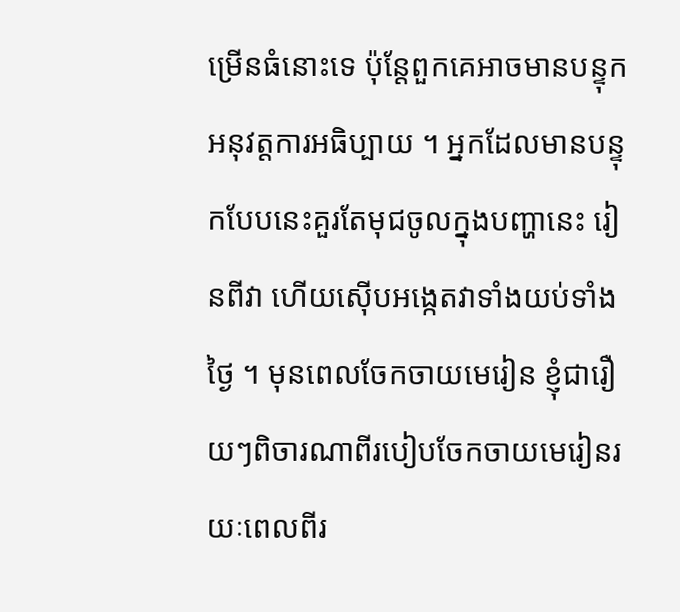ម្រើនធំនោះទេ ប៉ុន្តែពួកគេអាចមានបន្ទុកអនុវត្តការអធិប្បាយ ។ អ្នកដែលមានបន្ទុកបែបនេះគួរតែមុជចូលក្នុងបញ្ហានេះ រៀនពីវា ហើយស៊ើបអង្កេតវាទាំងយប់ទាំងថ្ងៃ ។ មុនពេលចែកចាយមេរៀន ខ្ញុំជារឿយៗពិចារណាពីរបៀបចែកចាយមេរៀនរយៈពេលពីរ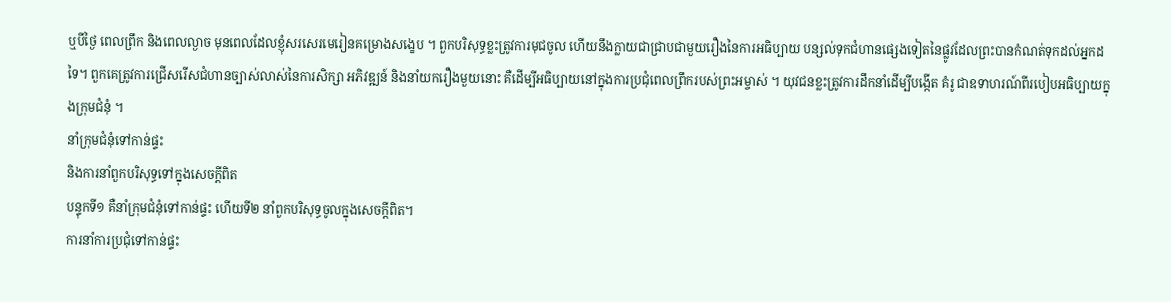ឬបីថ្ងៃ ពេលព្រឹក និងពេលល្ងាច មុនពេលដែលខ្ញុំសរសេរមេរៀនគម្រោងសង្ខេប ។ ពួកបរិសុទ្ធខ្លះត្រូវការមុជចូល ហើយនឹងក្លាយជាជ្រាបជាមួយរឿងនៃការអធិប្បាយ បន្សល់ទុកជំហានផ្សេងទៀតនៃផ្លូវដែលព្រះបានកំណត់ទុកដល់អ្នកដទៃ។ ពួកគេត្រូវការជ្រើសរើសជំហានច្បាស់លាស់នៃការសិក្សា អភិវឌ្ឍន៍ និងនាំយករឿងមួយនោះ គឺដើម្បីអធិប្បាយនៅក្នុងការប្រជុំពេលព្រឹករបស់ព្រះអម្ចាស់ ។ យុវជនខ្លះត្រូវការដឹកនាំដើម្បីបង្កើត គំរូ ជាឧទាហរណ៍ពីរបៀបអធិប្បាយក្នុងក្រុមជំនុំ ។
នាំក្រុមជំនុំទៅកាន់ផ្ទះ
និងការនាំពួកបរិសុទ្ធទៅក្នុងសេចក្តីពិត
បន្ទុកទី១ គឺនាំក្រុមជំនុំទៅកាន់ផ្ទះ ហើយទី២ នាំពួកបរិសុទ្ធចូលក្នុងសេចក្តីពិត។
ការនាំការប្រជុំទៅកាន់ផ្ទះ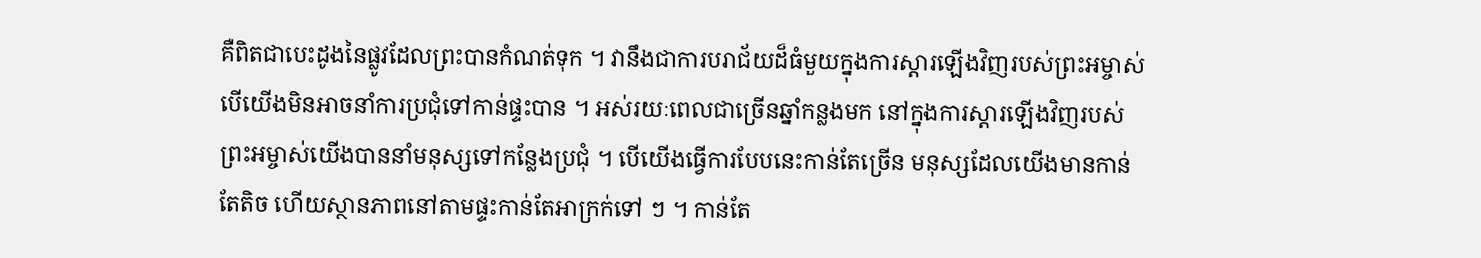គឺពិតជាបេះដូងនៃផ្លូវដែលព្រះបានកំណត់ទុក ។ វានឹងជាការបរាជ័យដ៏ធំមួយក្នុងការស្តារឡើងវិញរបស់ព្រះអម្ចាស់ បើយើងមិនអាចនាំការប្រជុំទៅកាន់ផ្ទះបាន ។ អស់រយៈពេលជាច្រើនឆ្នាំកន្លងមក នៅក្នុងការស្តារឡើងវិញរបស់ព្រះអម្ចាស់យើងបាននាំមនុស្សទៅកន្លែងប្រជុំ ។ បើយើងធ្វើការបែបនេះកាន់តែច្រើន មនុស្សដែលយើងមានកាន់តែតិច ហើយស្ថានភាពនៅតាមផ្ទះកាន់តែអាក្រក់ទៅ ៗ ។ កាន់តែ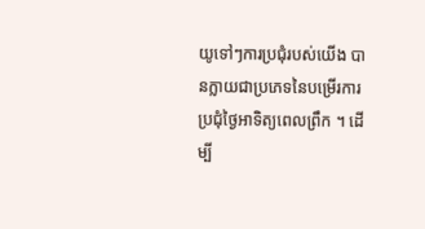យូទៅៗការប្រជុំរបស់យើង បានក្លាយជាប្រភេទនៃបម្រើរការប្រជុំថ្ងៃអាទិត្យពេលព្រឹក ។ ដើម្បី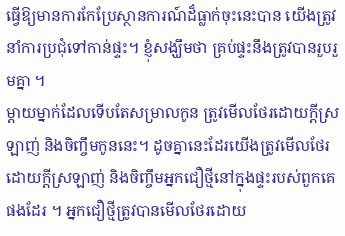ធ្វើឱ្យមានការកែប្រែស្ថានការណ៍ដ៏ធ្លាក់ចុះនេះបាន យើងត្រូវនាំការប្រជុំទៅកាន់ផ្ទះ។ ខ្ញុំសង្ឃឹមថា គ្រប់ផ្ទះនឹងត្រូវបានរួបរួមគ្នា ។
ម្ដាយម្នាក់ដែលទើបតែសម្រាលកូន ត្រូវមើលថែរដោយក្តីស្រឡាញ់ និងចិញ្ចឹមកូននេះ។ ដូចគ្នានេះដែរយើងត្រូវមើលថែរដោយក្តីស្រឡាញ់ និងចិញ្ចឹមអ្នកជឿថ្មីនៅក្នុងផ្ទះរបស់ពួកគេផងដែរ ។ អ្នកជឿថ្មីត្រូវបានមើលថែរដោយ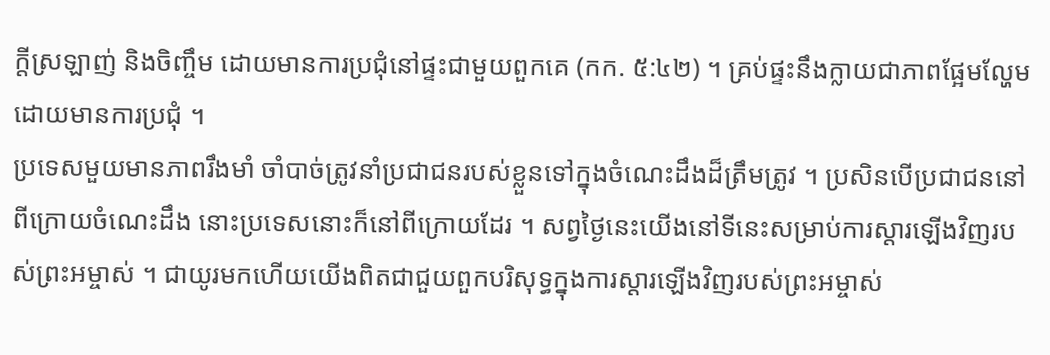ក្តីស្រឡាញ់ និងចិញ្ចឹម ដោយមានការប្រជុំនៅផ្ទះជាមួយពួកគេ (កក. ៥:៤២) ។ គ្រប់ផ្ទះនឹងក្លាយជាភាពផ្អែមល្ហែមដោយមានការប្រជុំ ។
ប្រទេសមួយមានភាពរឹងមាំ ចាំបាច់ត្រូវនាំប្រជាជនរបស់ខ្លួនទៅក្នុងចំណេះដឹងដ៏ត្រឹមត្រូវ ។ ប្រសិនបើប្រជាជននៅពីក្រោយចំណេះដឹង នោះប្រទេសនោះក៏នៅពីក្រោយដែរ ។ សព្វថ្ងៃនេះយើងនៅទីនេះសម្រាប់ការស្តារឡើងវិញរបស់ព្រះអម្ចាស់ ។ ជាយូរមកហើយយើងពិតជាជួយពួកបរិសុទ្ធក្នុងការស្តារឡើងវិញរបស់ព្រះអម្ចាស់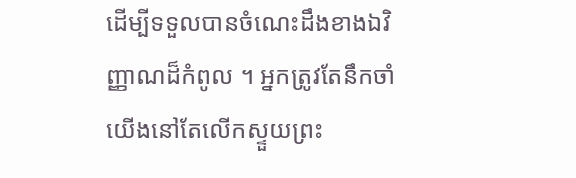ដើម្បីទទួលបានចំណេះដឹងខាងឯវិញ្ញាណដ៏កំពូល ។ អ្នកត្រូវតែនឹកចាំ យើងនៅតែលើកស្ទួយព្រះ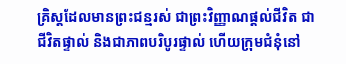គ្រិស្តដែលមានព្រះជន្មរស់ ជាព្រះវិញ្ញាណផ្តល់ជីវិត ជាជីវិតផ្ទាល់ និងជាភាពបរិបូរផ្ទាល់ ហើយក្រុមជំនុំនៅ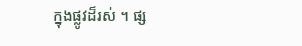ក្នុងផ្លូវដ៏រស់ ។ ផ្ស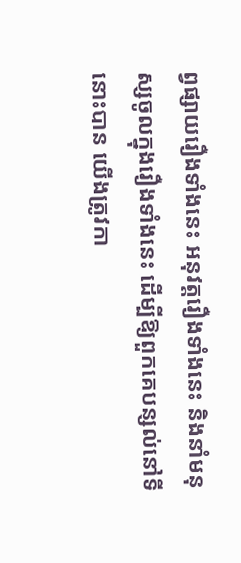ព្វផ្សាយរឿងទាំងនេះ អនុវត្តរឿងទាំងនេះ និងនាំមនុស្សចូលក្នុងរឿងទាំងនេះ ដើម្បីឱ្យពួកគេបន្សល់នៅទីនោះបាន យើងត្រូវកា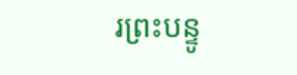រព្រះបន្ទូ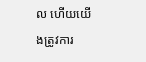ល ហើយយើងត្រូវការ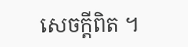សេចក្តីពិត ។